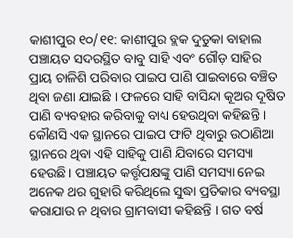କାଶୀପୁର ୧୦/୧୧: କାଶୀପୁର ବ୍ଲକ ଦୁଡୁକା ବାହାଲ ପଞ୍ଚାୟତ ସଦରସ୍ଥିତ ବାବୁ ସାହି ଏବଂ ଗୌଡ଼ ସାହିର ପ୍ରାୟ ଚାଳିଶି ପରିବାର ପାଇପ ପାଣି ପାଇବାରେ ବଞ୍ଚିତ ଥିବା ଜଣା ଯାଇଛି । ଫଳରେ ସାହି ବାସିନ୍ଦା କୂଅର ଦୂଷିତ ପାଣି ବ୍ୟବହାର କରିବାକୁ ବାଧ୍ୟ ହେଉଥିବା କହିଛନ୍ତି । କୌଣସି ଏକ ସ୍ଥାନରେ ପାଇପ ଫାଟି ଥିବାରୁ ଉଠାଣିଆ ସ୍ଥାନରେ ଥିବା ଏହି ସାହିକୁ ପାଣି ଯିବାରେ ସମସ୍ୟା ହେଉଛି। ପଞ୍ଚାୟତ କର୍ତ୍ତୃପକ୍ଷଙ୍କୁ ପାଣି ସମସ୍ୟା ନେଇ ଅନେକ ଥର ଗୁହାରି କରିଥିଲେ ସୁଦ୍ଧା ପ୍ରତିକାର ବ୍ୟବସ୍ଥା କରାଯାଉ ନ ଥିବାର ଗ୍ରାମବାସୀ କହିଛନ୍ତି । ଗତ ବର୍ଷ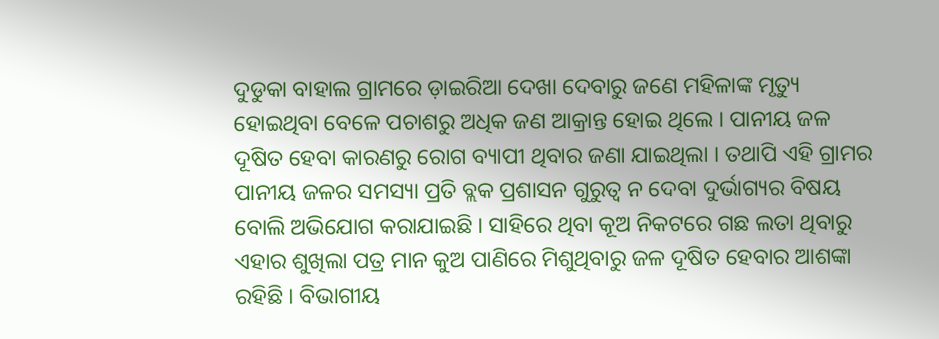ଦୁଡୁକା ବାହାଲ ଗ୍ରାମରେ ଡ଼ାଇରିଆ ଦେଖା ଦେବାରୁ ଜଣେ ମହିଳାଙ୍କ ମୃତ୍ୟୁ ହୋଇଥିବା ବେଳେ ପଚାଶରୁ ଅଧିକ ଜଣ ଆକ୍ରାନ୍ତ ହୋଇ ଥିଲେ । ପାନୀୟ ଜଳ ଦୂଷିତ ହେବା କାରଣରୁ ରୋଗ ବ୍ୟାପୀ ଥିବାର ଜଣା ଯାଇଥିଲା । ତଥାପି ଏହି ଗ୍ରାମର ପାନୀୟ ଜଳର ସମସ୍ୟା ପ୍ରତି ବ୍ଲକ ପ୍ରଶାସନ ଗୁରୁତ୍ବ ନ ଦେବା ଦୁର୍ଭାଗ୍ୟର ବିଷୟ ବୋଲି ଅଭିଯୋଗ କରାଯାଇଛି । ସାହିରେ ଥିବା କୂଅ ନିକଟରେ ଗଛ ଲତା ଥିବାରୁ ଏହାର ଶୁଖିଲା ପତ୍ର ମାନ କୁଅ ପାଣିରେ ମିଶୁଥିବାରୁ ଜଳ ଦୂଷିତ ହେବାର ଆଶଙ୍କା ରହିଛି । ବିଭାଗୀୟ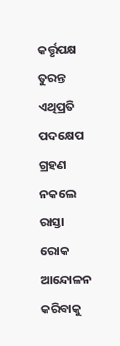କର୍ତ୍ତୃପକ୍ଷ ତୁରନ୍ତ ଏଥିପ୍ରତି ପଦକ୍ଷେପ ଗ୍ରହଣ ନକଲେ ରାସ୍ତା ରୋକ ଆନ୍ଦୋଳନ କରିବାକୁ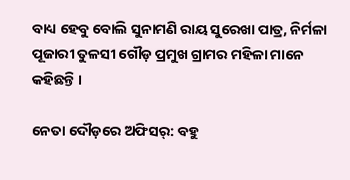ବାଧ୍ୟ ହେବୁ ବୋଲି ସୁନାମଣି ରାୟ ସୁରେଖା ପାତ୍ର, ନିର୍ମଳା ପୂଜାରୀ ତୁଳସୀ ଗୌଡ଼ ପ୍ରମୁଖ ଗ୍ରାମର ମହିଳା ମାନେ କହିଛନ୍ତି ।

ନେତା ଦୌଡ଼ରେ ଅଫିସର୍: ବହୁ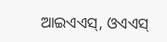ଆଇଏଏସ୍, ଓଏଏସ୍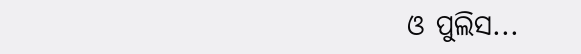ଓ ପୁଲିସ...